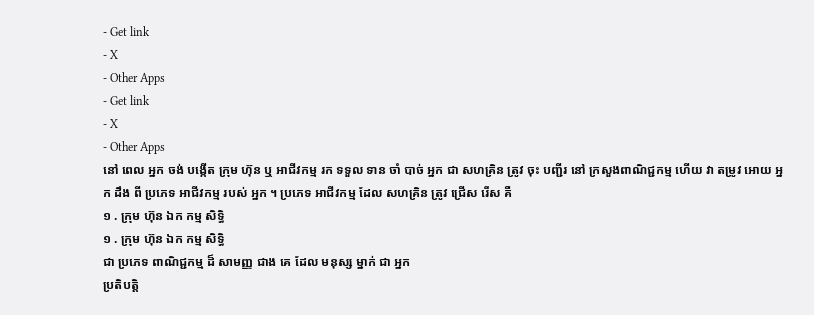- Get link
- X
- Other Apps
- Get link
- X
- Other Apps
នៅ ពេល អ្នក ចង់ បង្កើត ក្រុម ហ៊ុន ឬ អាជីវកម្ម រក ទទួល ទាន ចាំ បាច់ អ្នក ជា សហគ្រិន ត្រូវ ចុះ បញ្ជីរ នៅ ក្រសួងពាណិជ្ជកម្ម ហើយ វា តម្រូវ អោយ អ្នក ដឹង ពី ប្រភេទ អាជីវកម្ម របស់ អ្នក ។ ប្រភេទ អាជីវកម្ម ដែល សហគ្រិន ត្រូវ ជ្រើស រើស គឺ
១ . ក្រុម ហ៊ុន ឯក កម្ម សិទ្ធិ
១ . ក្រុម ហ៊ុន ឯក កម្ម សិទ្ធិ
ជា ប្រភេទ ពាណិជ្ជកម្ម ដ៏ សាមញ្ញ ជាង គេ ដែល មនុស្ស ម្នាក់ ជា អ្នក
ប្រតិបត្តិ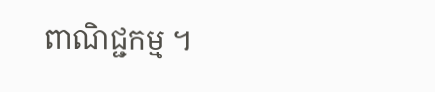ពាណិជ្ជកម្ម ។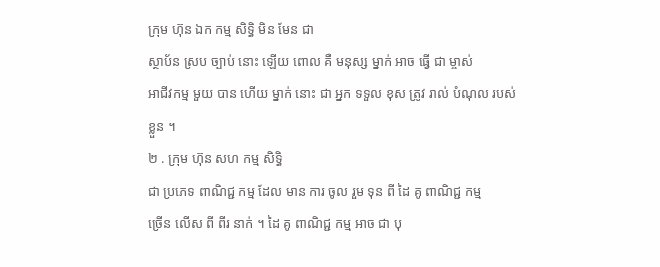ក្រុម ហ៊ុន ឯក កម្ម សិទ្ធិ មិន មែន ជា
ស្ថាប័ន ស្រប ច្បាប់ នោះ ឡើយ ពោល គឺ មនុស្ស ម្នាក់ អាច ធ្វើ ជា ម្ចាស់
អាជីវកម្ម មួយ បាន ហើយ ម្នាក់ នោះ ជា អ្នក ទទួល ខុស ត្រូវ រាល់ បំណុល របស់
ខ្លួន ។
២ . ក្រុម ហ៊ុន សហ កម្ម សិទ្ធិ
ជា ប្រភេទ ពាណិជ្ជ កម្ម ដែល មាន ការ ចូល រួម ទុន ពី ដៃ គូ ពាណិជ្ជ កម្ម
ច្រើន លើស ពី ពីរ នាក់ ។ ដៃ គូ ពាណិជ្ជ កម្ម អាច ជា បុ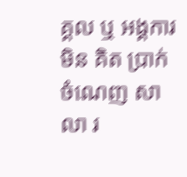គ្គល ឬ អង្គការ
មិន គិត ប្រាក់ ចំណេញ សាលា រ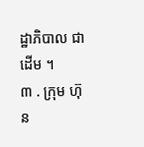ដ្ឋាភិបាល ជា ដើម ។
៣ . ក្រុម ហ៊ុន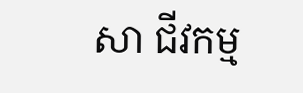សា ជីវកម្ម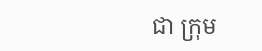ជា ក្រុម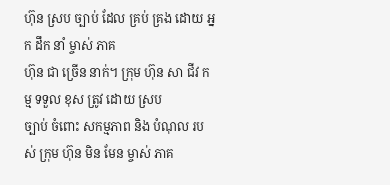ហ៊ុន ស្រប ច្បាប់ ដែល គ្រប់ គ្រង ដោយ អ្នក ដឹក នាំ ម្ចាស់ ភាគ
ហ៊ុន ជា ច្រើន នាក់។ ក្រុម ហ៊ុន សា ជីវ កម្ម ទទួល ខុស ត្រូវ ដោយ ស្រប
ច្បាប់ ចំពោះ សកម្មភាព និង បំណុល របស់ ក្រុម ហ៊ុន មិន មែន ម្ចាស់ ភាគ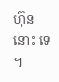ហ៊ុន នោះ ទេ ។